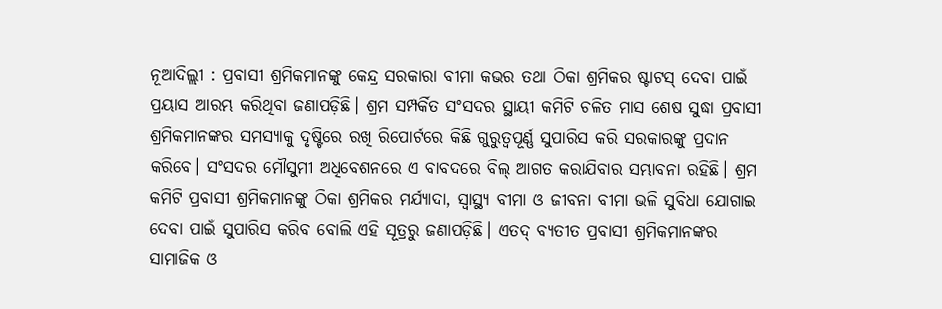ନୂଆଦିଲ୍ଲୀ : ପ୍ରବାସୀ ଶ୍ରମିକମାନଙ୍କୁ କେନ୍ଦ୍ର ସରକାରା ବୀମା କଭର ତଥା ଠିକା ଶ୍ରମିକର ଷ୍ଟାଟସ୍ ଦେବା ପାଇଁ ପ୍ରୟାସ ଆରମ୍ଭ କରିଥିବା ଜଣାପଡ଼ିଛି। ଶ୍ରମ ସମ୍ପର୍କିତ ସଂସଦର ସ୍ଥାୟୀ କମିଟି ଚଳିତ ମାସ ଶେଷ ସୁଦ୍ଧା ପ୍ରବାସୀ ଶ୍ରମିକମାନଙ୍କର ସମସ୍ୟାକୁ ଦୃଷ୍ଟିରେ ରଖି ରିପୋର୍ଟରେ କିଛି ଗୁରୁତ୍ବପୂର୍ଣ୍ଣ ସୁପାରିସ କରି ସରକାରଙ୍କୁ ପ୍ରଦାନ କରିବେ। ସଂସଦର ମୌସୁମୀ ଅଧିବେଶନରେ ଏ ବାବଦରେ ବିଲ୍ ଆଗତ କରାଯିବାର ସମ୍ଭାବନା ରହିଛି। ଶ୍ରମ କମିଟି ପ୍ରବାସୀ ଶ୍ରମିକମାନଙ୍କୁ ଠିକା ଶ୍ରମିକର ମର୍ଯ୍ୟାଦା, ସ୍ବାସ୍ଥ୍ୟ ବୀମା ଓ ଜୀବନା ବୀମା ଭଳି ସୁବିଧା ଯୋଗାଇ ଦେବା ପାଇଁ ସୁପାରିସ କରିବ ବୋଲି ଏହି ସୂତ୍ରରୁ ଜଣାପଡ଼ିଛି। ଏତଦ୍ ବ୍ୟତୀତ ପ୍ରବାସୀ ଶ୍ରମିକମାନଙ୍କର ସାମାଜିକ ଓ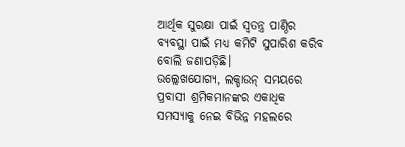ଆର୍ଥିକ ସୁରକ୍ଷା ପାଇଁ ସ୍ବତନ୍ତ୍ର ପାଣ୍ଠିର ବ୍ୟବସ୍ଥା ପାଇଁ ମଧ୍ୟ କମିଟି ସୁପାରିଶ କରିବ ବୋଲି ଜଣାପଡ଼ିଛି।
ଉଲ୍ଲେଖଯୋଗ୍ୟ, ଲକ୍ଡାଉନ୍ ସମୟରେ ପ୍ରବାସୀ ଶ୍ରମିକମାନଙ୍କର ଏକାଧିକ ସମସ୍ୟାକୁ ନେଇ ବିଭିନ୍ନ ମହଲରେ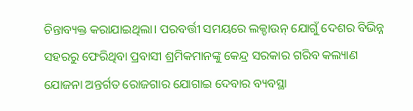ଚିନ୍ତାବ୍ୟକ୍ତ କରାଯାଇଥିଲା। ପରବର୍ତ୍ତୀ ସମୟରେ ଲକ୍ଡାଉନ୍ ଯୋଗୁଁ ଦେଶର ବିଭିନ୍ନ ସହରରୁ ଫେରିଥିବା ପ୍ରବାସୀ ଶ୍ରମିକମାନଙ୍କୁ କେନ୍ଦ୍ର ସରକାର ଗରିବ କଲ୍ୟାଣ ଯୋଜନା ଅନ୍ତର୍ଗତ ରୋଜଗାର ଯୋଗାଇ ଦେବାର ବ୍ୟବସ୍ଥା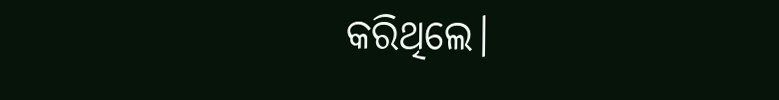କରିଥିଲେ।